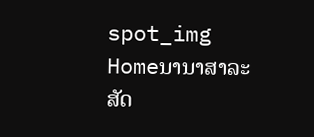spot_img
Homeນານາສາລະສັດ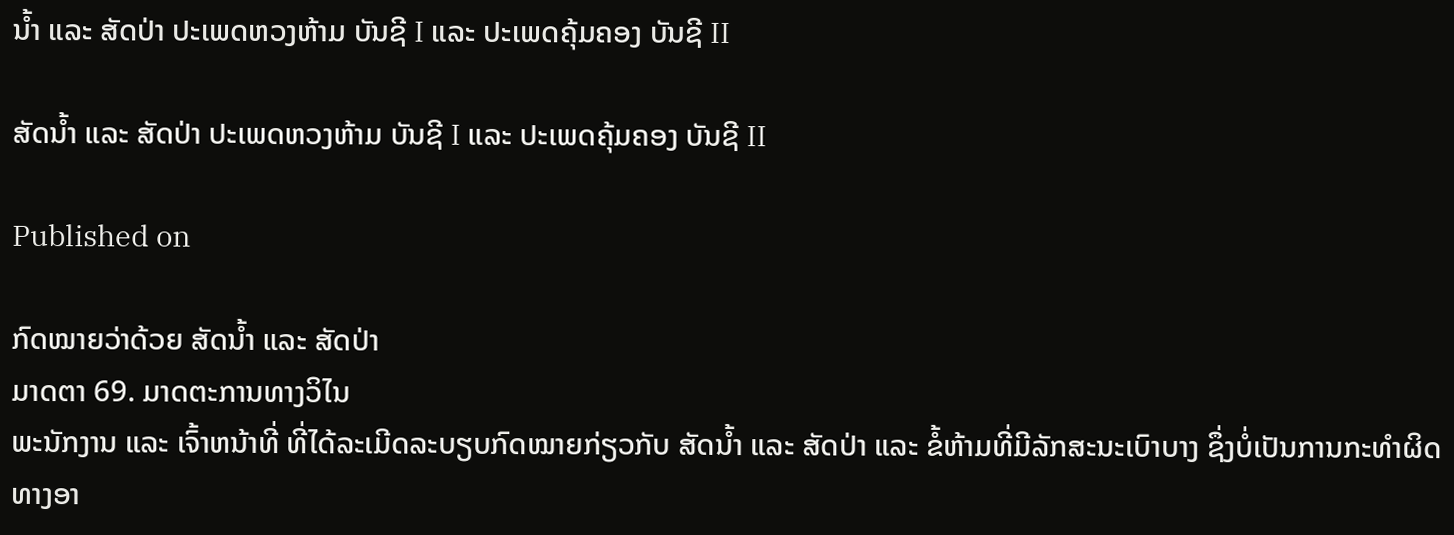ນ້ຳ ແລະ ສັດປ່າ ປະເພດຫວງຫ້າມ ບັນຊີ I ແລະ ປະເພດຄຸ້ມຄອງ ບັນຊີ II

ສັດນ້ຳ ແລະ ສັດປ່າ ປະເພດຫວງຫ້າມ ບັນຊີ I ແລະ ປະເພດຄຸ້ມຄອງ ບັນຊີ II

Published on

ກົດໝາຍວ່າດ້ວຍ ສັດນ້ຳ ແລະ ສັດປ່າ
ມາດຕາ 69. ມາດຕະການທາງວິໄນ
ພະນັກງານ ແລະ ເຈົ້າຫນ້າທີ່ ທີ່ໄດ້ລະເມີດລະບຽບກົດໝາຍກ່ຽວກັບ ສັດນ້ຳ ແລະ ສັດປ່າ ແລະ ຂໍ້ຫ້າມທີ່ມີລັກສະນະເບົາບາງ ຊຶ່ງບໍ່ເປັນການກະທຳຜິດທາງອາ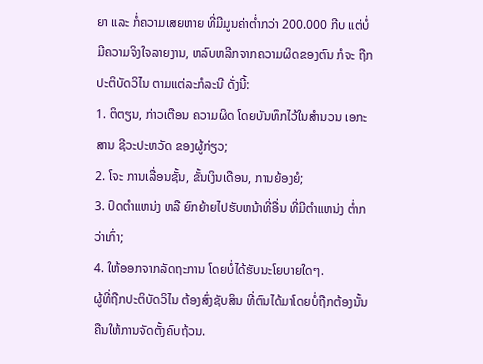ຍາ ແລະ ກໍ່ຄວາມເສຍຫາຍ ທີ່ມີມູນຄ່າຕ່ຳກວ່າ 200.000 ກີບ ແຕ່ບໍ່ມີຄວາມຈິງໃຈລາຍງານ, ຫລົບຫລີກຈາກຄວາມຜິດຂອງຕົນ ກໍຈະ ຖືກປະຕິບັດວິໄນ ຕາມແຕ່ລະກໍລະນີ ດັ່ງນີ້:
1. ຕິຕຽນ, ກ່າວເຕືອນ ຄວາມຜິດ ໂດຍບັນທຶກໄວ້ໃນສຳນວນ ເອກະສານ ຊີວະປະຫວັດ ຂອງຜູ້ກ່ຽວ;
2. ໂຈະ ການເລື່ອນຊັ້ນ, ຂັ້ນເງິນເດືອນ, ການຍ້ອງຍໍ;
3. ປົດຕຳແຫນ່ງ ຫລື ຍົກຍ້າຍໄປຮັບຫນ້າທີ່ອື່ນ ທີ່ມີຕຳແຫນ່ງ ຕ່ຳກວ່າເກົ່າ;
4. ໃຫ້ອອກຈາກລັດຖະການ ໂດຍບໍ່ໄດ້ຮັບນະໂຍບາຍໃດໆ.
ຜູ້ທີ່ຖືກປະຕິບັດວິໄນ ຕ້ອງສົ່ງຊັບສິນ ທີ່ຕົນໄດ້ມາໂດຍບໍ່ຖືກຕ້ອງນັ້ນ ຄືນໃຫ້ການຈັດຕັ້ງຄົບຖ້ວນ.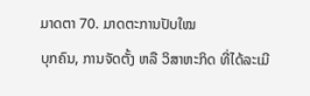ມາດຕາ 70. ມາດຕະການປັບໃໝ
ບຸກຄົນ, ການຈັດຕັ້ງ ຫລື ວິສາຫະກິດ ທີ່ໄດ້ລະເມີ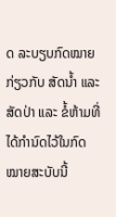ດ ລະບຽບກົດໝາຍກ່ຽວກັບ ສັດນ້ຳ ແລະ ສັດປ່າ ແລະ ຂໍ້ຫ້າມທີ່ໄດ້ກຳນົດໄວ້ໃນກົດໝາຍສະບັບນີ້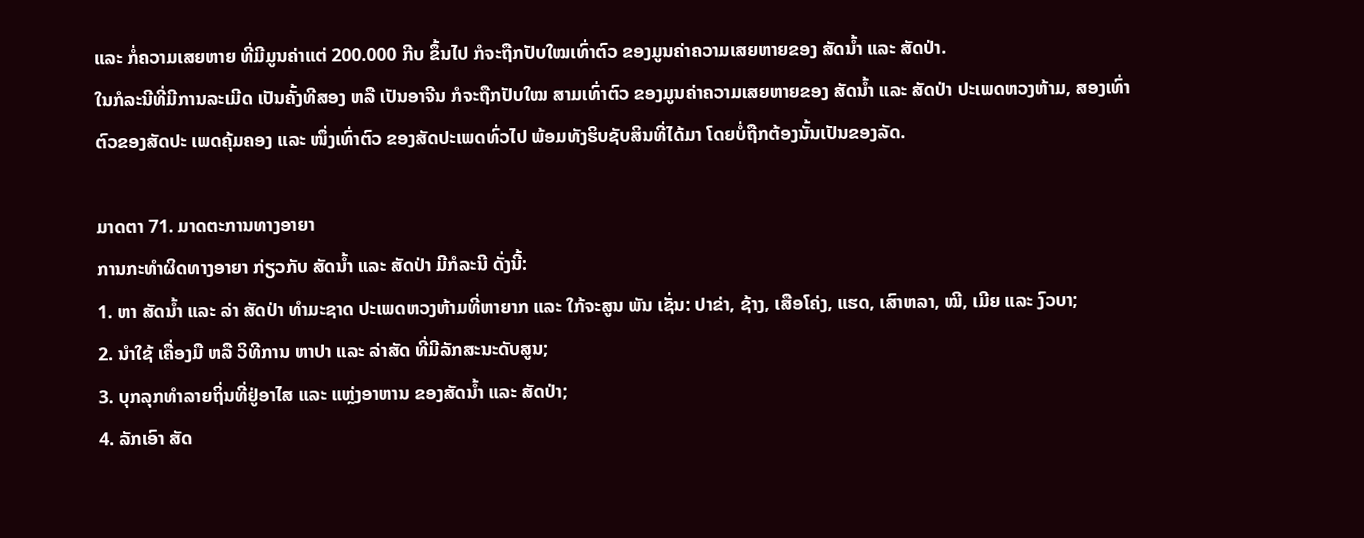ແລະ ກໍ່ຄວາມເສຍຫາຍ ທີ່ມີມູນຄ່າແຕ່ 200.000 ກີບ ຂຶ້ນໄປ ກໍຈະຖືກປັບໃໝເທົ່າຕົວ ຂອງມູນຄ່າຄວາມເສຍຫາຍຂອງ ສັດນ້ຳ ແລະ ສັດປ່າ.
ໃນກໍລະນີທີ່ມີການລະເມີດ ເປັນຄັ້ງທີສອງ ຫລື ເປັນອາຈີນ ກໍຈະຖືກປັບໃໝ ສາມເທົ່າຕົວ ຂອງມູນຄ່າຄວາມເສຍຫາຍຂອງ ສັດນ້ຳ ແລະ ສັດປ່າ ປະເພດຫວງຫ້າມ, ສອງເທົ່າຕົວຂອງສັດປະ ເພດຄຸ້ມຄອງ ແລະ ໜຶ່ງເທົ່າຕົວ ຂອງສັດປະເພດທົ່ວໄປ ພ້ອມທັງຮິບຊັບສິນທີ່ໄດ້ມາ ໂດຍບໍ່ຖືກຕ້ອງນັ້ນເປັນຂອງລັດ.

ມາດຕາ 71. ມາດຕະການທາງອາຍາ
ການກະທຳຜິດທາງອາຍາ ກ່ຽວກັບ ສັດນ້ຳ ແລະ ສັດປ່າ ມີກໍລະນີ ດັ່ງນີ້:
1. ຫາ ສັດນ້ຳ ແລະ ລ່າ ສັດປ່າ ທຳມະຊາດ ປະເພດຫວງຫ້າມທີ່ຫາຍາກ ແລະ ໃກ້ຈະສູນ ພັນ ເຊັ່ນ: ປາຂ່າ, ຊ້າງ, ເສືອໂຄ່ງ, ແຮດ, ເສົາຫລາ, ໝີ, ເມີຍ ແລະ ງົວບາ;
2. ນຳໃຊ້ ເຄື່ອງມື ຫລື ວິທີການ ຫາປາ ແລະ ລ່າສັດ ທີ່ມີລັກສະນະດັບສູນ;
3. ບຸກລຸກທຳລາຍຖິ່ນທີ່ຢູ່ອາໄສ ແລະ ແຫຼ່ງອາຫານ ຂອງສັດນ້ຳ ແລະ ສັດປ່າ;
4. ລັກເອົາ ສັດ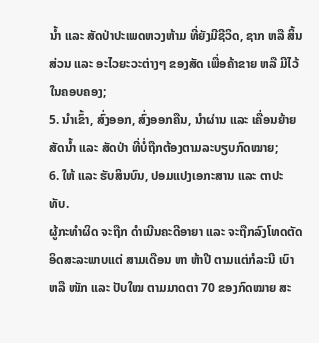ນ້ຳ ແລະ ສັດປ່າປະເພດຫວງຫ້າມ ທີ່ຍັງມີຊີວິດ, ຊາກ ຫລື ສິ້ນສ່ວນ ແລະ ອະໄວຍະວະຕ່າງໆ ຂອງສັດ ເພື່ອຄ້າຂາຍ ຫລື ມີໄວ້ໃນຄອບຄອງ;
5. ນຳເຂົ້າ, ສົ່ງອອກ, ສົ່ງອອກຄືນ, ນຳຜ່ານ ແລະ ເຄື່ອນຍ້າຍ ສັດນ້ຳ ແລະ ສັດປ່າ ທີ່ບໍ່ຖືກຕ້ອງຕາມລະບຽບກົດໝາຍ;
6. ໃຫ້ ແລະ ຮັບສິນບົນ, ປອມແປງເອກະສານ ແລະ ຕາປະທັບ.
ຜູ້ກະທຳຜິດ ຈະຖືກ ດຳເນີນຄະດີອາຍາ ແລະ ຈະຖືກລົງໂທດຕັດອິດສະລະພາບແຕ່ ສາມເດືອນ ຫາ ຫ້າປີ ຕາມແຕ່ກໍລະນີ ເບົາ ຫລື ໜັກ ແລະ ປັບໃໝ ຕາມມາດຕາ 70 ຂອງກົດໝາຍ ສະ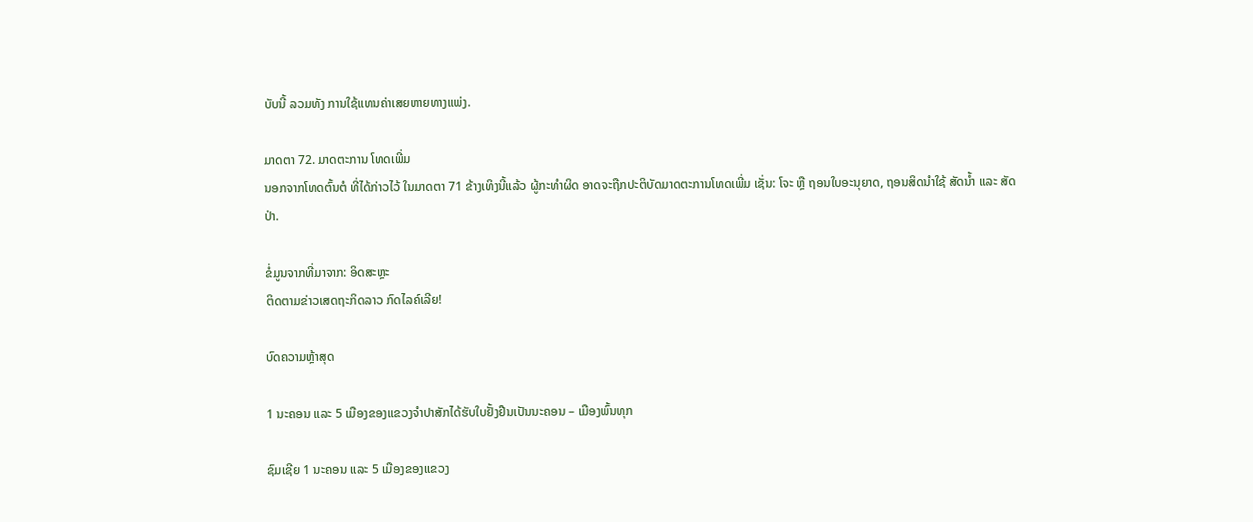ບັບນີ້ ລວມທັງ ການໃຊ້ແທນຄ່າເສຍຫາຍທາງແພ່ງ.

ມາດຕາ 72. ມາດຕະການ ໂທດເພີ່ມ
ນອກຈາກໂທດຕົ້ນຕໍ ທີ່ໄດ້ກ່າວໄວ້ ໃນມາດຕາ 71 ຂ້າງເທິງນີ້ແລ້ວ ຜູ້ກະທຳຜິດ ອາດຈະຖືກປະຕິບັດມາດຕະການໂທດເພີ່ມ ເຊັ່ນ: ໂຈະ ຫຼື ຖອນໃບອະນຸຍາດ, ຖອນສິດນຳໃຊ້ ສັດນ້ຳ ແລະ ສັດປ່າ.

ຂໍ່ມູນຈາກທີ່ມາຈາກ: ອິດສະຫຼະ
ຕິດຕາມຂ່າວເສດຖະກິດລາວ ກົດໄລຄ໌ເລີຍ!

ບົດຄວາມຫຼ້າສຸດ

1 ນະຄອນ ແລະ 5 ເມືອງຂອງແຂວງຈໍາປາສັກໄດ້ຮັບໃບຢັ້ງຢືນເປັນນະຄອນ – ເມືອງພົ້ນທຸກ

ຊົມເຊີຍ 1 ນະຄອນ ແລະ 5 ເມືອງຂອງແຂວງ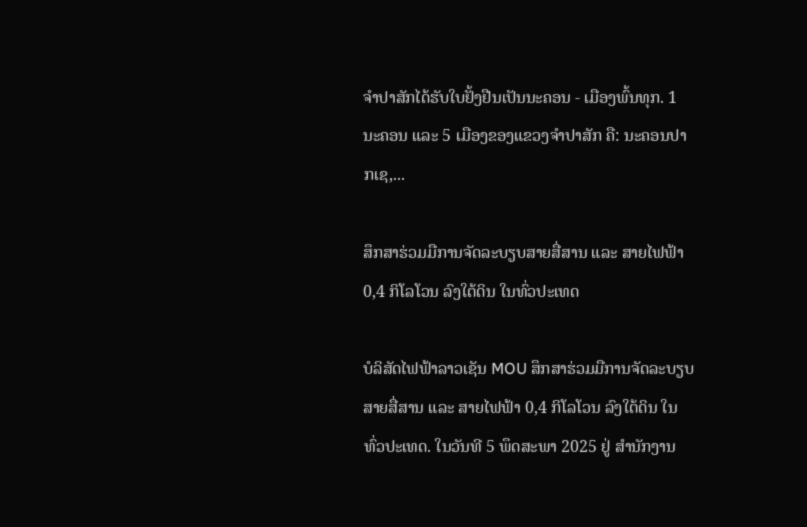ຈຳປາສັກໄດ້ຮັບໃບຢັ້ງຢືນເປັນນະຄອນ - ເມືອງພົ້ນທຸກ. 1 ນະຄອນ ແລະ 5 ເມືອງຂອງແຂວງຈໍາປາສັກ ຄື: ນະຄອນປາກເຊ,...

ສຶກສາຮ່ວມມືການຈັດລະບຽບສາຍສື່ສານ ແລະ ສາຍໄຟຟ້າ 0,4 ກິໂລໂວນ ລົງໃຕ້ດິນ ໃນທົ່ວປະເທດ

ບໍລິສັດໄຟຟ້າລາວເຊັນ MOU ສຶກສາຮ່ວມມືການຈັດລະບຽບສາຍສື່ສານ ແລະ ສາຍໄຟຟ້າ 0,4 ກິໂລໂວນ ລົງໃຕ້ດິນ ໃນທົ່ວປະເທດ. ໃນວັນທີ 5 ພຶດສະພາ 2025 ຢູ່ ສໍານັກງານ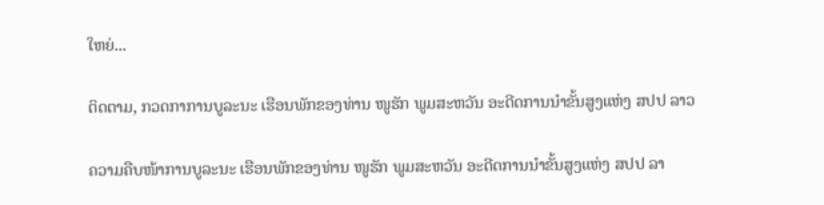ໃຫຍ່...

ຕິດຕາມ, ກວດກາການບູລະນະ ເຮືອນພັກຂອງທ່ານ ໜູຮັກ ພູມສະຫວັນ ອະດີດການນໍາຂັ້ນສູງແຫ່ງ ສປປ ລາວ

ຄວາມຄືບໜ້າການບູລະນະ ເຮືອນພັກຂອງທ່ານ ໜູຮັກ ພູມສະຫວັນ ອະດີດການນໍາຂັ້ນສູງແຫ່ງ ສປປ ລາ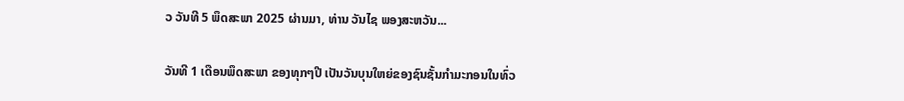ວ ວັນທີ 5 ພຶດສະພາ 2025 ຜ່ານມາ, ທ່ານ ວັນໄຊ ພອງສະຫວັນ...

ວັນທີ 1 ເດືອນພຶດສະພາ ຂອງທຸກໆປີ ເປັນວັນບຸນໃຫຍ່ຂອງຊົນຊັ້ນກຳມະກອນໃນທົ່ວ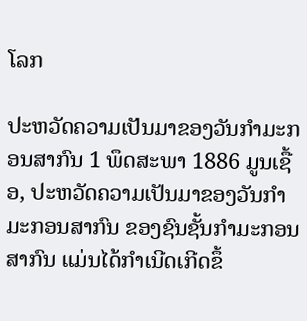ໂລກ

ປະຫວັດຄວາມເປັນມາຂອງວັນກຳມະກອນສາກົນ 1 ພຶດສະພາ 1886 ມູນເຊື້ອ, ປະຫວັດຄວາມເປັນມາຂອງວັນກໍາມະກອນສາກົນ ຂອງຊົນຊັ້ນກຳມະກອນສາກົນ ແມ່ນໄດ້ກໍາເນີດເກີດຂຶ້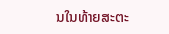ນໃນທ້າຍສະຕະ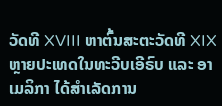ວັດທີ XVIII ຫາຕົ້ນສະຕະວັດທີ XIX ຫຼາຍປະເທດໃນທະວີບເອີຣົບ ແລະ ອາເມລິກາ ໄດ້ສຳເລັດການ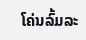ໂຄ່ນລົ້ມລະ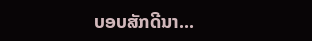ບອບສັກດີນາ...